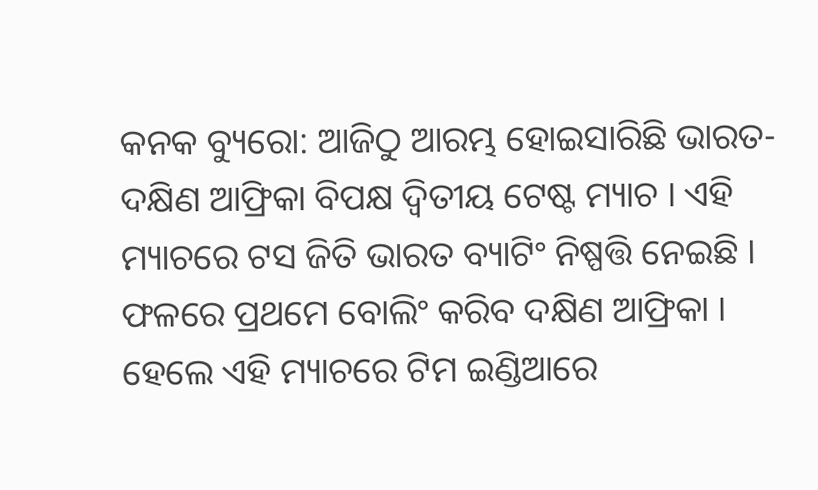କନକ ବ୍ୟୁରୋ: ଆଜିଠୁ ଆରମ୍ଭ ହୋଇସାରିଛି ଭାରତ-ଦକ୍ଷିଣ ଆଫ୍ରିକା ବିପକ୍ଷ ଦ୍ୱିତୀୟ ଟେଷ୍ଟ ମ୍ୟାଚ । ଏହି ମ୍ୟାଚରେ ଟସ ଜିତି ଭାରତ ବ୍ୟାଟିଂ ନିଷ୍ପତ୍ତି ନେଇଛି । ଫଳରେ ପ୍ରଥମେ ବୋଲିଂ କରିବ ଦକ୍ଷିଣ ଆଫ୍ରିକା । ହେଲେ ଏହି ମ୍ୟାଚରେ ଟିମ ଇଣ୍ଡିଆରେ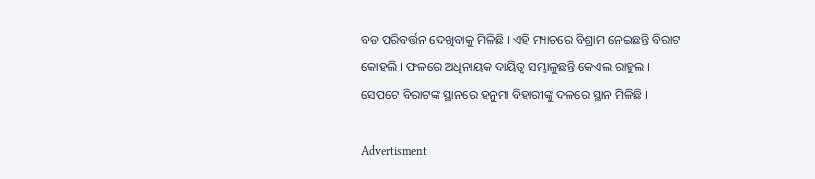ବଡ ପରିବର୍ତ୍ତନ ଦେଖିବାକୁ ମିଳିଛି । ଏହି ମ୍ୟାଚରେ ବିଶ୍ରାମ ନେଇଛନ୍ତି ବିରାଟ କୋହଲି । ଫଳରେ ଅଧିନାୟକ ଦାୟିତ୍ୱ ସମ୍ଭାଳୁଛନ୍ତି କେଏଲ ରାହୁଲ । ସେପଟେ ବିରାଟଙ୍କ ସ୍ଥାନରେ ହନୁମା ବିହାରୀଙ୍କୁ ଦଳରେ ସ୍ଥାନ ମିଳିଛି ।

Advertisment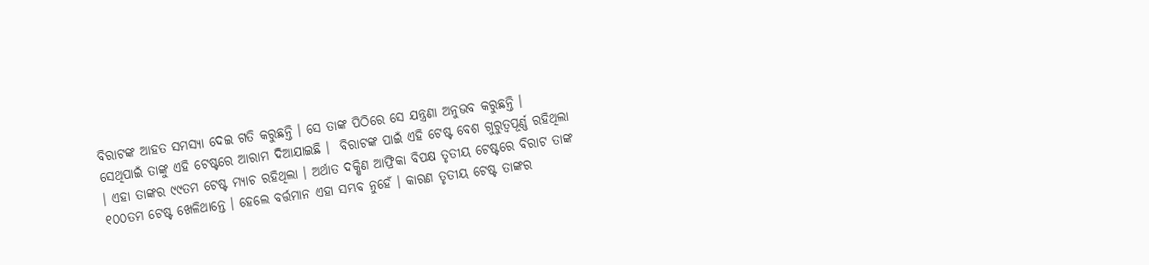ବିରାଟଙ୍କ ଆହତ ସମସ୍ୟା ଦେଇ ଗତି କରୁଛନ୍ତି । ସେ ତାଙ୍କ ପିଠିରେ ସେ ଯନ୍ତ୍ରଣା ଅନୁଭବ କରୁଛନ୍ତି । ସେଥିପାଇଁ ତାଙ୍କୁ ଏହି ଟେଷ୍ଟରେ ଆରାମ ଦିଆଯାଇଛି ।  ବିରାଟଙ୍କ ପାଇଁ ଏହି ଟେଷ୍ଟ ବେଶ ଗୁରୁତ୍ୱପୂର୍ଣ୍ଣ ରହିଥିଲା । ଏହା ତାଙ୍କର ୯୯ତମ ଟେଷ୍ଟ ମ୍ୟାଚ ରହିଥିଲା । ଅର୍ଥାତ ଦକ୍ଷିଣ ଆଫ୍ରିକା ବିପକ୍ଷ ତୃତୀୟ ଟେଷ୍ଟରେ ବିରାଟ ତାଙ୍କ ୧୦୦ତମ ଟେଷ୍ଟ ଖେଳିଥାନ୍ତେ । ହେଲେ ବର୍ତ୍ତମାନ ଏହା ସମ୍ଭବ ନୁହେଁ । କାରଣ ତୃତୀୟ ଟେଷ୍ଟ ତାଙ୍କର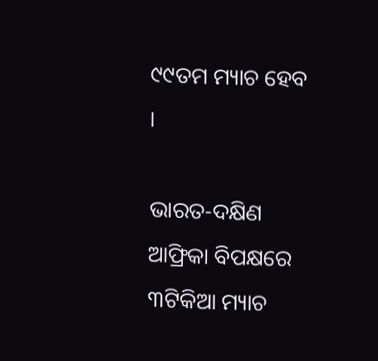୯୯ତମ ମ୍ୟାଚ ହେବ ।

ଭାରତ-ଦକ୍ଷିଣ ଆଫ୍ରିକା ବିପକ୍ଷରେ ୩ଟିକିଆ ମ୍ୟାଚ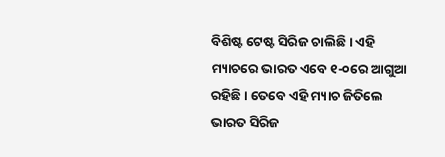ବିଶିଷ୍ଟ ଟେଷ୍ଟ ସିରିଜ ଚାଲିଛି । ଏହି ମ୍ୟାଚରେ ଭାରତ ଏବେ ୧-୦ରେ ଆଗୁଆ ରହିଛି । ତେବେ ଏହି ମ୍ୟାଚ ଜିତିଲେ ଭାରତ ସିରିଜ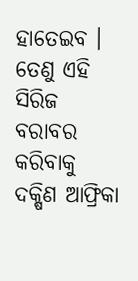ହାତେଇବ । ତେଣୁ ଏହି ସିରିଜ ବରାବର କରିବାକୁ ଦକ୍ଷିଣ ଆଫ୍ରିକା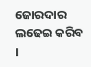ଜୋରଦାର ଲଢେଇ କରିବ ।